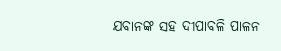ଯବାନଙ୍କ ସହ ଦୀପାବଳି ପାଳନ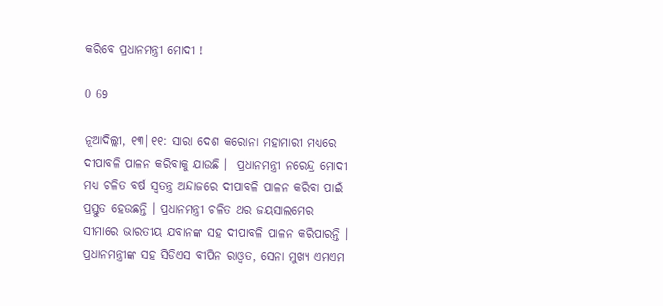କରିବେ ପ୍ରଧାନମନ୍ତ୍ରୀ ମୋଦୀ !

0 69

ନୂଆଦିଲ୍ଲୀ, ୧୩|୧୧: ସାରା ଦେଶ କରୋନା ମହାମାରୀ ମଧ୍ୟରେ ଦୀପାବଳି ପାଳନ କରିବାକୁ ଯାଉଛି ।  ପ୍ରଧାନମନ୍ତ୍ରୀ ନରେନ୍ଦ୍ର ମୋଦୀ ମଧ୍ୟ ଚଳିତ ବର୍ଷ ସ୍ୱତନ୍ତ୍ର ଅନ୍ଦାଜରେ ଦୀପାବଳି ପାଳନ କରିବା ପାଇଁ ପ୍ରସ୍ତୁତ ହେଉଛନ୍ତି । ପ୍ରଧାନମନ୍ତ୍ରୀ ଚଳିତ ଥର ଜୟସାଲମେର ସୀମାରେ ଭାରତୀୟ ଯବାନଙ୍କ ସହ ଦୀପାବଳି ପାଳନ କରିପାରନ୍ତି । ପ୍ରଧାନମନ୍ତ୍ରୀଙ୍କ ସହ ସିଡିଏସ ବୀପିନ ରାଓ୍ୱତ, ସେନା ମୁଖ୍ୟ ଏମଏମ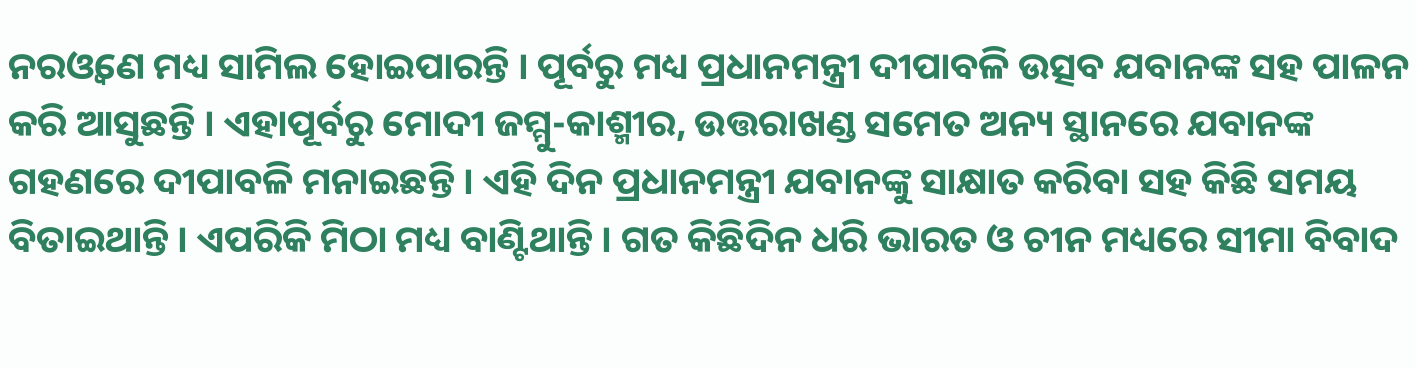ନରଓ୍ୱଣେ ମଧ୍ୟ ସାମିଲ ହୋଇପାରନ୍ତି । ପୂର୍ବରୁ ମଧ୍ୟ ପ୍ରଧାନମନ୍ତ୍ରୀ ଦୀପାବଳି ଉତ୍ସବ ଯବାନଙ୍କ ସହ ପାଳନ କରି ଆସୁଛନ୍ତି । ଏହାପୂର୍ବରୁ ମୋଦୀ ଜମ୍ମୁ-କାଶ୍ମୀର, ଉତ୍ତରାଖଣ୍ଡ ସମେତ ଅନ୍ୟ ସ୍ଥାନରେ ଯବାନଙ୍କ ଗହଣରେ ଦୀପାବଳି ମନାଇଛନ୍ତି । ଏହି ଦିନ ପ୍ରଧାନମନ୍ତ୍ରୀ ଯବାନଙ୍କୁ ସାକ୍ଷାତ କରିବା ସହ କିଛି ସମୟ ବିତାଇଥାନ୍ତି । ଏପରିକି ମିଠା ମଧ୍ୟ ବାଣ୍ଟିଥାନ୍ତି । ଗତ କିଛିଦିନ ଧରି ଭାରତ ଓ ଚୀନ ମଧ୍ୟରେ ସୀମା ବିବାଦ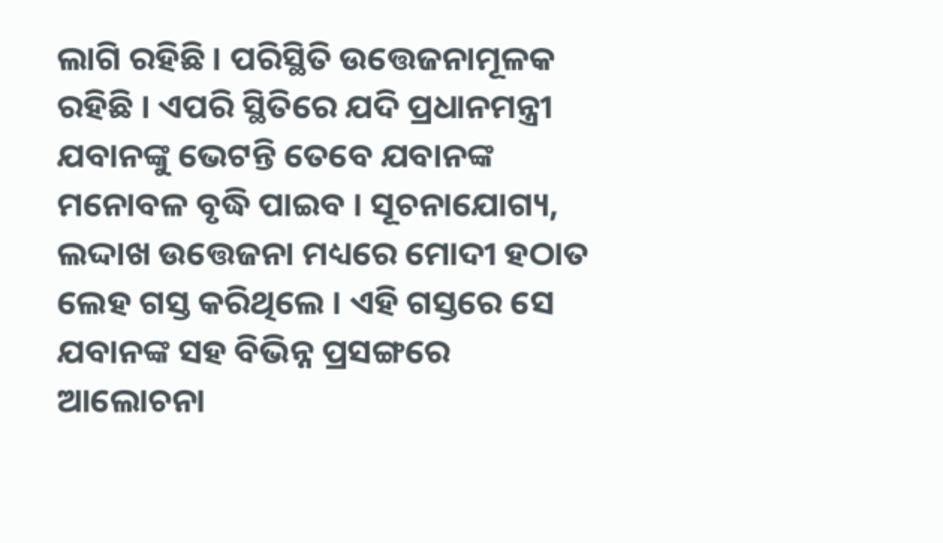ଲାଗି ରହିଛି । ପରିସ୍ଥିତି ଉତ୍ତେଜନାମୂଳକ ରହିଛି । ଏପରି ସ୍ଥିତିରେ ଯଦି ପ୍ରଧାନମନ୍ତ୍ରୀ ଯବାନଙ୍କୁ ଭେଟନ୍ତି ତେବେ ଯବାନଙ୍କ ମନୋବଳ ବୃଦ୍ଧି ପାଇବ । ସୂଚନାଯୋଗ୍ୟ, ଲଦ୍ଦାଖ ଉତ୍ତେଜନା ମଧ୍ୟରେ ମୋଦୀ ହଠାତ ଲେହ ଗସ୍ତ କରିଥିଲେ । ଏହି ଗସ୍ତରେ ସେ ଯବାନଙ୍କ ସହ ବିଭିନ୍ନ ପ୍ରସଙ୍ଗରେ ଆଲୋଚନା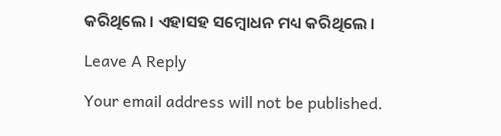କରିଥିଲେ । ଏହାସହ ସମ୍ବୋଧନ ମଧ୍ୟ କରିଥିଲେ ।

Leave A Reply

Your email address will not be published.